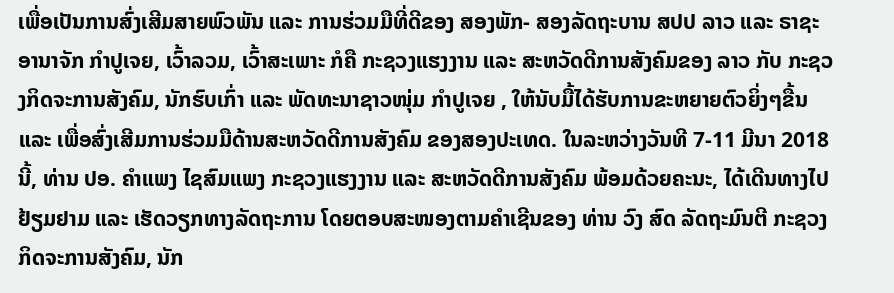ເພື່ອເປັນການສົ່ງເສີມສາຍພົວພັນ ແລະ ການຮ່ວມມືທີ່ດີຂອງ ສອງພັກ- ສອງລັດຖະບານ ສປປ ລາວ ແລະ ຣາຊະອານາຈັກ ກຳປູເຈຍ, ເວົ້າລວມ, ເວົ້າສະເພາະ ກໍຄື ກະຊວງແຮງງານ ແລະ ສະຫວັດດີການສັງຄົມຂອງ ລາວ ກັບ ກະຊວງກິດຈະການສັງຄົມ, ນັກຮົບເກົ່າ ແລະ ພັດທະນາຊາວໜຸ່ມ ກຳປູເຈຍ , ໃຫ້ນັບມື້ໄດ້ຮັບການຂະຫຍາຍຕົວຍິ່ງໆຂື້ນ ແລະ ເພື່ອສົ່ງເສີມການຮ່ວມມືດ້ານສະຫວັດດີການສັງຄົມ ຂອງສອງປະເທດ. ໃນລະຫວ່າງວັນທີ 7-11 ມີນາ 2018ນີ້, ທ່ານ ປອ. ຄຳແພງ ໄຊສົມແພງ ກະຊວງແຮງງານ ແລະ ສະຫວັດດີການສັງຄົມ ພ້ອມດ້ວຍຄະນະ, ໄດ້ເດີນທາງໄປຢ້ຽມຢາມ ແລະ ເຮັດວຽກທາງລັດຖະການ ໂດຍຕອບສະໜອງຕາມຄຳເຊີນຂອງ ທ່ານ ວົງ ສົດ ລັດຖະມົນຕີ ກະຊວງກິດຈະການສັງຄົມ, ນັກ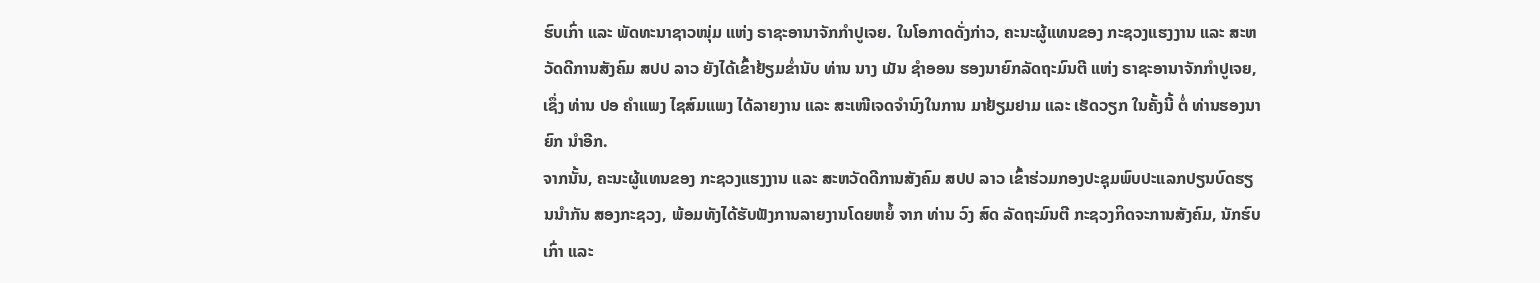ຮົບເກົ່າ ແລະ ພັດທະນາຊາວໜຸ່ມ ແຫ່ງ ຣາຊະອານາຈັກກຳປູເຈຍ. ໃນໂອກາດດັ່ງກ່າວ, ຄະນະຜູ້ແທນຂອງ ກະຊວງແຮງງານ ແລະ ສະຫວັດດີການສັງຄົມ ສປປ ລາວ ຍັງໄດ້ເຂົ້າຢ້ຽມຂ່ຳນັບ ທ່ານ ນາງ ເມັນ ຊຳອອນ ຮອງນາຍົກລັດຖະມົນຕີ ແຫ່ງ ຣາຊະອານາຈັກກຳປູເຈຍ, ເຊຶ່ງ ທ່ານ ປອ ຄຳແພງ ໄຊສົມແພງ ໄດ້ລາຍງານ ແລະ ສະເໜີເຈດຈໍານົງໃນການ ມາຢ້ຽມຢາມ ແລະ ເຮັດວຽກ ໃນຄັ້ງນີ້ ຕໍ່ ທ່ານຮອງນາຍົກ ນຳອີກ.
ຈາກນັ້ນ, ຄະນະຜູ້ແທນຂອງ ກະຊວງແຮງງານ ແລະ ສະຫວັດດີການສັງຄົມ ສປປ ລາວ ເຂົ້າຮ່ວມກອງປະຊຸມພົບປະແລກປຽນບົດຮຽນນຳກັນ ສອງກະຊວງ, ພ້ອມທັງໄດ້ຮັບຟັງການລາຍງານໂດຍຫຍໍ້ ຈາກ ທ່ານ ວົງ ສົດ ລັດຖະມົນຕີ ກະຊວງກິດຈະການສັງຄົມ, ນັກຮົບເກົ່າ ແລະ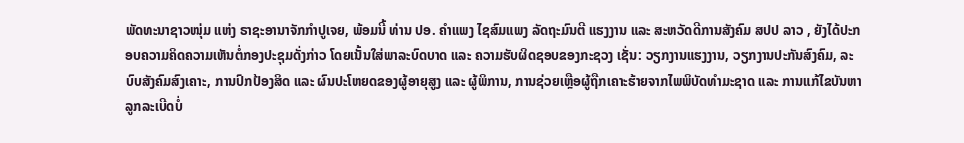ພັດທະນາຊາວໜຸ່ມ ແຫ່ງ ຣາຊະອານາຈັກກຳປູເຈຍ, ພ້ອມນີ້ ທ່ານ ປອ. ຄຳແພງ ໄຊສົມແພງ ລັດຖະມົນຕີ ແຮງງານ ແລະ ສະຫວັດດີການສັງຄົມ ສປປ ລາວ , ຍັງໄດ້ປະກອບຄວາມຄິດຄວາມເຫັນຕໍ່ກອງປະຊຸມດັ່ງກ່າວ ໂດຍເນັ້ນໃສ່ພາລະບົດບາດ ແລະ ຄວາມຮັບຜິດຊອບຂອງກະຊວງ ເຊັ່ນ: ວຽກງານແຮງງານ, ວຽກງານປະກັນສົງຄົມ, ລະບົບສັງຄົມສົງເຄາະ, ການປົກປ້ອງສິດ ແລະ ຜົນປະໂຫຍດຂອງຜູ້ອາຍຸສູງ ແລະ ຜູ້ພິການ, ການຊ່ວຍເຫຼືອຜູ້ຖືກເຄາະຮ້າຍຈາກໄພພິບັດທຳມະຊາດ ແລະ ການແກ້ໄຂບັນຫາລູກລະເບີດບໍ່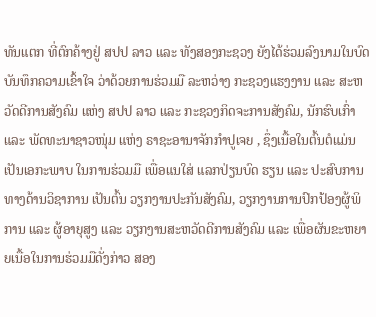ທັນແຕກ ທີ່ຕົກຄ້າງຢູ່ ສປປ ລາວ ແລະ ທັງສອງກະຊວງ ຍັງໄດ້ຮ່ວມລົງນາມໃນບົດບັນທຶກຄວາມເຂົ້າໃຈ ວ່າດ້ວຍການຮ່ວມມື ລະຫວ່າງ ກະຊວງແຮງງານ ແລະ ສະຫວັດດີການສັງຄົມ ແຫ່ງ ສປປ ລາວ ແລະ ກະຊວງກິດຈະການສັງຄົມ, ນັກຮົບເກົ່າ ແລະ ພັດທະນາຊາວໜຸ່ມ ແຫ່ງ ຣາຊະອານາຈັກກຳປູເຈຍ , ຊຶ່ງເນື້ອໃນຕົ້ນຕໍແມ່ນເປັນເອກະພາບ ໃນການຮ່ວມມື ເພື່ອແນໃສ່ ແລກປ່ຽນບົດ ຮຽນ ແລະ ປະສົບການທາງດ້ານວິຊາການ ເປັນຕົ້ນ ວຽກງານປະກັນສັງຄົມ, ວຽກງານການປົກປ້ອງຜູ້ພິການ ແລະ ຜູ້ອາຍຸສູງ ແລະ ວຽກງານສະຫວັດດີການສັງຄົມ ແລະ ເພື່ອຜັນຂະຫຍາຍເນື້ອໃນການຮ່ວມມືດັ່ງກ່າວ ສອງ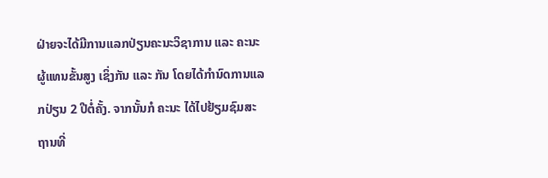ຝ່າຍຈະໄດ້ມີການແລກປ່ຽນຄະນະວິຊາການ ແລະ ຄະນະຜູ້ແທນຂັ້ນສູງ ເຊິ່ງກັນ ແລະ ກັນ ໂດຍໄດ້ກຳນົດການແລກປ່ຽນ 2 ປີຕໍ່ຄັ້ງ. ຈາກນັ້ນກໍ ຄະນະ ໄດ້ໄປຢ້ຽມຊົມສະຖານທີ່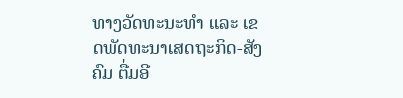ທາງວັດທະນະທຳ ແລະ ເຂດພັດທະນາເສດຖະກິດ-ສັງຄົມ ຕື່ມອີ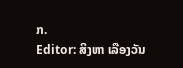ກ.
Editor: ສິງຫາ ເລືອງວັນ